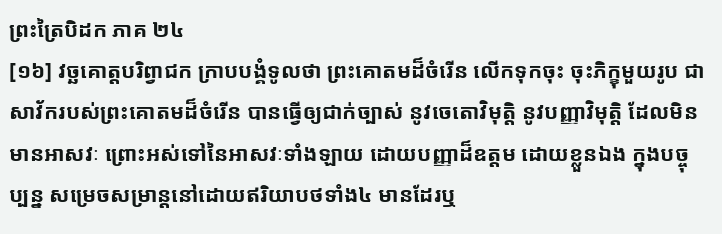ព្រះត្រៃបិដក ភាគ ២៤
[១៦] វច្ឆគោត្តបរិព្វាជក ក្រាបបង្គំទូលថា ព្រះគោតមដ៏ចំរើន លើកទុកចុះ ចុះភិក្ខុមួយរូប ជាសាវ័ករបស់ព្រះគោតមដ៏ចំរើន បានធ្វើឲ្យជាក់ច្បាស់ នូវចេតោវិមុត្តិ នូវបញ្ញាវិមុត្តិ ដែលមិនមានអាសវៈ ព្រោះអស់ទៅនៃអាសវៈទាំងឡាយ ដោយបញ្ញាដ៏ឧត្តម ដោយខ្លួនឯង ក្នុងបច្ចុប្បន្ន សម្រេចសម្រាន្តនៅដោយឥរិយាបថទាំង៤ មានដែរឬ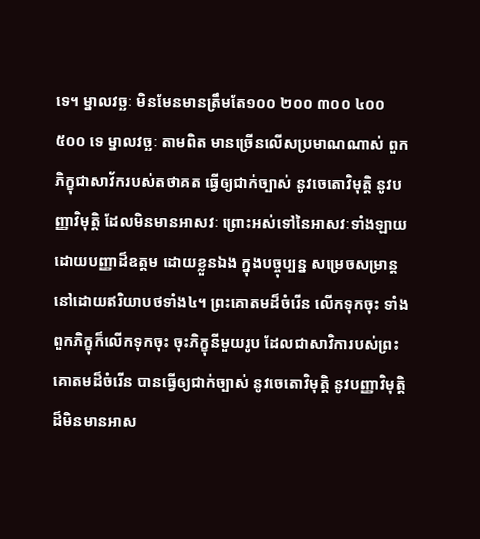ទេ។ ម្នាលវច្ឆៈ មិនមែនមានត្រឹមតែ១០០ ២០០ ៣០០ ៤០០ ៥០០ ទេ ម្នាលវច្ឆៈ តាមពិត មានច្រើនលើសប្រមាណណាស់ ពួកភិក្ខុជាសាវ័ករបស់តថាគត ធ្វើឲ្យជាក់ច្បាស់ នូវចេតោវិមុត្តិ នូវបញ្ញាវិមុត្តិ ដែលមិនមានអាសវៈ ព្រោះអស់ទៅនៃអាសវៈទាំងឡាយ ដោយបញ្ញាដ៏ឧត្តម ដោយខ្លួនឯង ក្នុងបច្ចុប្បន្ន សម្រេចសម្រាន្តនៅដោយឥរិយាបថទាំង៤។ ព្រះគោតមដ៏ចំរើន លើកទុកចុះ ទាំងពួកភិក្ខុក៏លើកទុកចុះ ចុះភិក្ខុនីមួយរូប ដែលជាសាវិការបស់ព្រះគោតមដ៏ចំរើន បានធ្វើឲ្យជាក់ច្បាស់ នូវចេតោវិមុត្តិ នូវបញ្ញាវិមុត្តិ ដ៏មិនមានអាស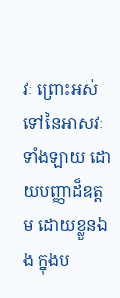វៈ ព្រោះអស់ទៅនៃអាសវៈទាំងឡាយ ដោយបញ្ញាដ៏ឧត្តម ដោយខ្លួនឯង ក្នុងប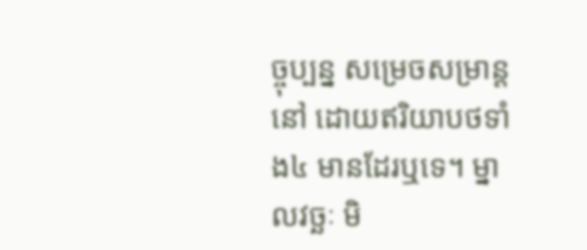ច្ចុប្បន្ន សម្រេចសម្រាន្តនៅ ដោយឥរិយាបថទាំង៤ មានដែរឬទេ។ ម្នាលវច្ឆៈ មិ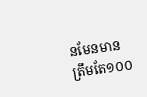នមែនមានត្រឹមតែ១០០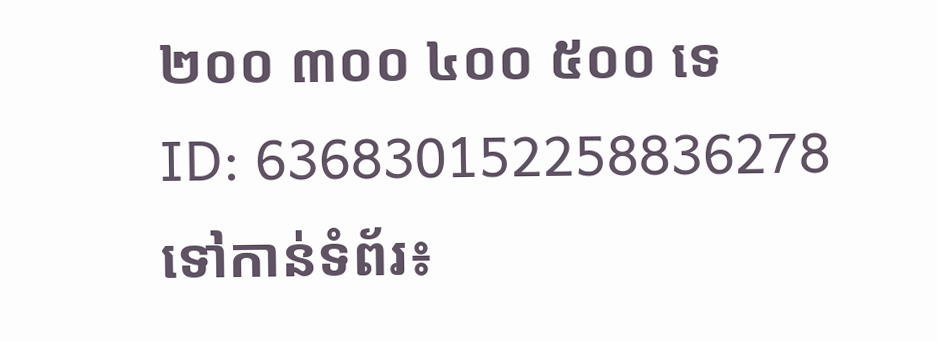២០០ ៣០០ ៤០០ ៥០០ ទេ
ID: 636830152258836278
ទៅកាន់ទំព័រ៖